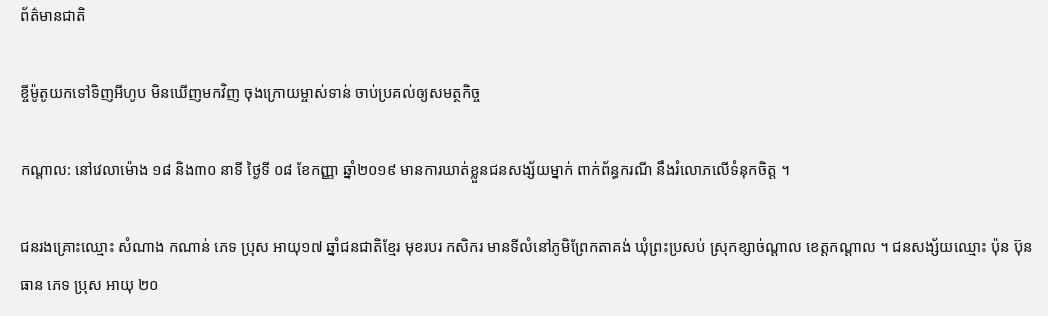ព័ត៌មានជាតិ

ខ្ចីម៉ូតូយកទៅទិញអីហូប មិនឃើញមកវិញ ចុងក្រោយម្ចាស់ទាន់ ចាប់ប្រគល់ឲ្យសមត្ថកិច្ច

កណ្ដាល: នៅវេលាម៉ោង ១៨ និង៣០ នាទី ថ្ងៃទី ០៨ ខែកញ្ញា ឆ្នាំ២០១៩ មានការឃាត់ខ្លួនជនសង្ស័យម្នាក់ ពាក់ព័ន្ធករណី នឹងរំលោភលើទំនុកចិត្ត ។

ជនរងគ្រោះឈ្មោះ សំណាង កណាន់ ភេទ ប្រុស អាយុ១៧ ឆ្នាំជនជាតិខ្មែរ មុខរបរ កសិករ មានទីលំនៅភូមិព្រែកតាគង់ ឃុំព្រះប្រសប់ ស្រុកខ្សាច់ណ្តាល ខេត្តកណ្តាល ។ ជនសង្ស័យឈ្មោះ ប៉ុន ប៊ុនធាន ភេទ ប្រុស អាយុ ២០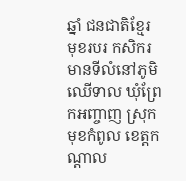ឆ្នាំ ជនជាតិខ្មែរ មុខរបរ កសិករ មានទីលំនៅភូមិឈើទាល ឃុំព្រែកអញ្ចាញ ស្រុកមុខកំពូល ខេត្តកណ្តាល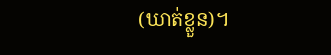(ឃាត់ខ្លួន)។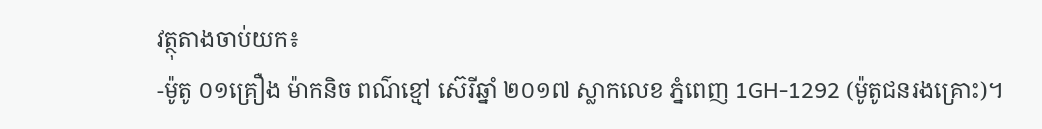វត្ថុតាងចាប់យក៖
-ម៉ូតូ ០១គ្រឿង ម៉ាកនិច ពណ៌ខ្មៅ ស៊េរីឆ្នាំ ២០១៧ ស្លាកលេខ ភ្នំពេញ 1GH-1292 (ម៉ូតូជនរងគ្រោះ)។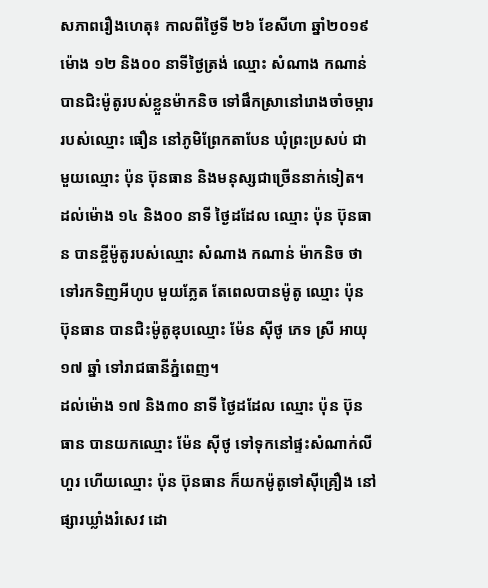សភាពរឿងហេតុ៖ កាលពីថ្ងៃទី ២៦ ខែសីហា ឆ្នាំ២០១៩ ម៉ោង ១២ និង០០ នាទីថ្ងៃត្រង់ ឈ្មោះ សំណាង កណាន់ បានជិះម៉ូតូរបស់ខ្លួនម៉ាកនិច ទៅផឹកស្រានៅរោងចាំចម្ការរបស់ឈ្មោះ ធឿន នៅភូមិព្រែកតាបែន ឃុំព្រះប្រសប់ ជាមួយឈ្មោះ ប៉ុន ប៊ុនធាន និងមនុស្សជាច្រើននាក់ទៀត។ ដល់ម៉ោង ១៤ និង០០ នាទី ថ្ងៃដដែល ឈ្មោះ ប៉ុន ប៊ុនធាន បានខ្ចីម៉ូតូរបស់ឈ្មោះ សំណាង កណាន់ ម៉ាកនិច ថាទៅរកទិញអីហូប មួយភ្លែត តែពេលបានម៉ូតូ ឈ្មោះ ប៉ុន ប៊ុនធាន បានជិះម៉ូតូឌុបឈ្មោះ ម៉ែន ស៊ីថូ ភេទ ស្រី អាយុ ១៧ ឆ្នាំ ទៅរាជធានីភ្នំពេញ។
ដល់ម៉ោង ១៧ និង៣០ នាទី ថ្ងៃដដែល ឈ្មោះ ប៉ុន ប៊ុនធាន បានយកឈ្មោះ ម៉ែន ស៊ីថូ ទៅទុកនៅផ្ទះសំណាក់លីហួរ ហើយឈ្មោះ ប៉ុន ប៊ុនធាន ក៏យកម៉ូតូទៅស៊ីគ្រឿង នៅផ្សារឃ្លាំងរំសេវ ដោ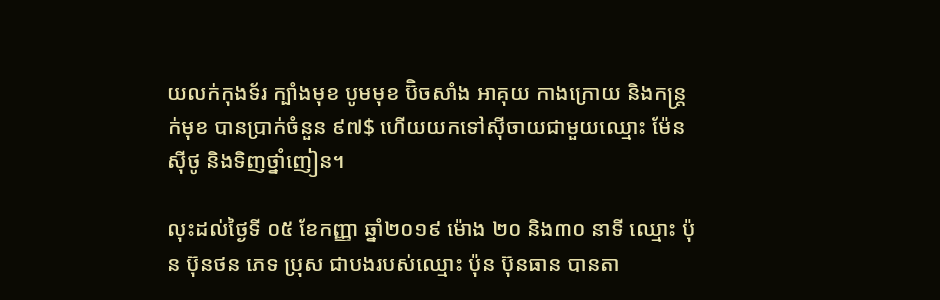យលក់កុងទ័រ ក្បាំងមុខ បូមមុខ ប៊ិចសាំង អាគុយ កាងក្រោយ និងកន្ត្រក់មុខ បានប្រាក់ចំនួន ៩៧$ ហើយយកទៅស៊ីចាយជាមួយឈ្មោះ ម៉ែន ស៊ីថូ និងទិញថ្នាំញៀន។

លុះដល់ថ្ងៃទី ០៥ ខែកញ្ញា ឆ្នាំ២០១៩ ម៉ោង ២០ និង៣០ នាទី ឈ្មោះ ប៉ុន ប៊ុនថន ភេទ ប្រុស ជាបងរបស់ឈ្មោះ ប៉ុន ប៊ុនធាន បានតា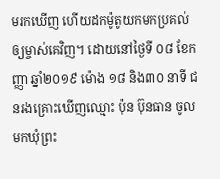មរកឃើញ ហើយដកម៉ូតូយកមកប្រគល់ឲ្យម្ចាស់គេវិញ។ ដោយនៅថ្ងៃទី ០៨ ខែកញ្ញា ឆ្នាំ២០១៩ ម៉ោង ១៨ និង៣០ នាទី ជនរងគ្រោះឃើញឈ្មោះ ប៉ុន ប៊ុនធាន ចូលមកឃុំព្រះ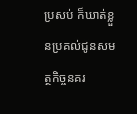ប្រសប់ ក៏ឃាត់ខ្លួនប្រគល់ជូនសមត្ថកិច្ចនគរ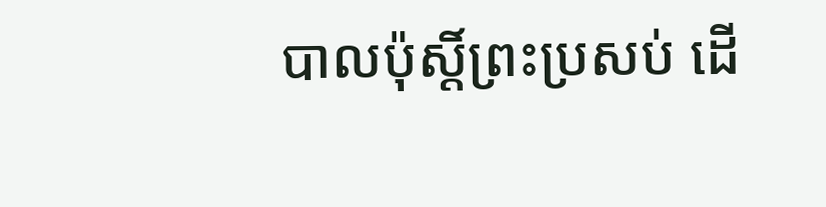បាលប៉ុស្តិ៍ព្រះប្រសប់ ដើ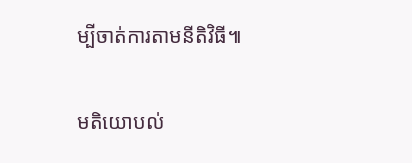ម្បីចាត់ការតាមនីតិវិធី៕

មតិយោបល់